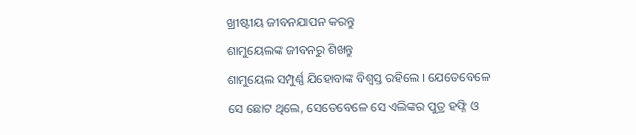ଖ୍ରୀଷ୍ଟୀୟ ଜୀବନଯାପନ କରନ୍ତୁ
ଶାମୁୟେଲଙ୍କ ଜୀବନରୁ ଶିଖନ୍ତୁ
ଶାମୁୟେଲ ସମ୍ପୁର୍ଣ୍ଣ ଯିହୋବାଙ୍କ ବିଶ୍ୱସ୍ତ ରହିଲେ । ଯେତେବେଳେ ସେ ଛୋଟ ଥିଲେ, ସେତେବେଳେ ସେ ଏଲିଙ୍କର ପୁତ୍ର ହଫ୍ନି ଓ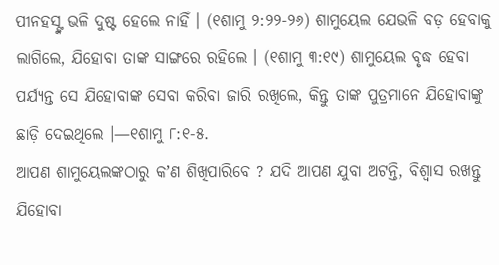ପୀନହସ୍ଙ୍କ ଭଳି ଦୁଷ୍ଟ ହେଲେ ନାହିଁ । (୧ଶାମୁ ୨:୨୨-୨୬) ଶାମୁୟେଲ ଯେଭଳି ବଡ଼ ହେବାକୁ ଲାଗିଲେ, ଯିହୋବା ତାଙ୍କ ସାଙ୍ଗରେ ରହିଲେ । (୧ଶାମୁ ୩:୧୯) ଶାମୁୟେଲ ବୃଦ୍ଧ ହେବା ପର୍ଯ୍ୟନ୍ତ ସେ ଯିହୋବାଙ୍କ ସେବା କରିବା ଜାରି ରଖିଲେ, କିନ୍ତୁ ତାଙ୍କ ପୁତ୍ରମାନେ ଯିହୋବାଙ୍କୁ ଛାଡ଼ି ଦେଇଥିଲେ ।—୧ଶାମୁ ୮:୧-୫.
ଆପଣ ଶାମୁୟେଲଙ୍କଠାରୁ କʼଣ ଶିଖିପାରିବେ ? ଯଦି ଆପଣ ଯୁବା ଅଟନ୍ତି, ବିଶ୍ୱାସ ରଖନ୍ତୁ ଯିହୋବା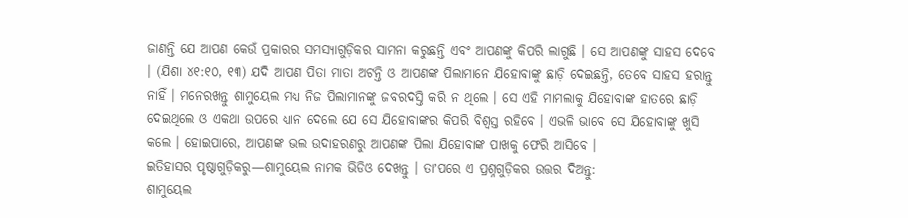ଜାଣନ୍ତି ଯେ ଆପଣ କେଉଁ ପ୍ରକାରର ସମସ୍ୟାଗୁଡ଼ିକର ସାମନା କରୁଛନ୍ତି ଏବଂ ଆପଣଙ୍କୁ କିପରି ଲାଗୁଛି । ସେ ଆପଣଙ୍କୁ ସାହସ ଦେବେ । (ଯିଶା ୪୧:୧୦, ୧୩) ଯଦି ଆପଣ ପିତା ମାତା ଅଟନ୍ତି ଓ ଆପଣଙ୍କ ପିଲାମାନେ ଯିହୋବାଙ୍କୁ ଛାଡ଼ି ଦେଇଛନ୍ତି, ତେବେ ସାହସ ହରାନ୍ତୁ ନାହିଁ । ମନେରଖନ୍ତୁ ଶାମୁୟେଲ ମଧ୍ୟ ନିଜ ପିଲାମାନଙ୍କୁ ଜବରଦସ୍ତି କରି ନ ଥିଲେ । ସେ ଏହି ମାମଲାକୁ ଯିହୋବାଙ୍କ ହାତରେ ଛାଡ଼ି ଦେଇଥିଲେ ଓ ଏକଥା ଉପରେ ଧ୍ୟାନ ଦେଲେ ଯେ ସେ ଯିହୋବାଙ୍କର କିପରି ବିଶ୍ୱସ୍ତ ରହିବେ । ଏଭଳି ଭାବେ ସେ ଯିହୋବାଙ୍କୁ ଖୁସି କଲେ । ହୋଇପାରେ, ଆପଣଙ୍କ ଭଲ ଉଦାହରଣରୁ ଆପଣଙ୍କ ପିଲା ଯିହୋବାଙ୍କ ପାଖକୁ ଫେରି ଆସିବେ ।
ଇତିହାସର ପୃଷ୍ଠାଗୁଡ଼ିକରୁ—ଶାମୁୟେଲ ନାମକ ଭିଡିଓ ଦେଖନ୍ତୁ । ତାʼପରେ ଏ ପ୍ରଶ୍ନଗୁଡ଼ିକର ଉତ୍ତର ଦିଅନ୍ତୁ:
ଶାମୁୟେଲ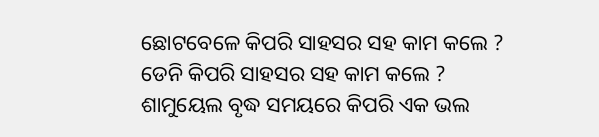ଛୋଟବେଳେ କିପରି ସାହସର ସହ କାମ କଲେ ?
ଡେନି କିପରି ସାହସର ସହ କାମ କଲେ ?
ଶାମୁୟେଲ ବୃଦ୍ଧ ସମୟରେ କିପରି ଏକ ଭଲ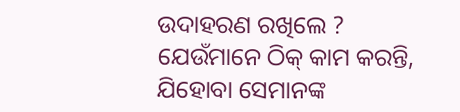ଉଦାହରଣ ରଖିଲେ ?
ଯେଉଁମାନେ ଠିକ୍ କାମ କରନ୍ତି, ଯିହୋବା ସେମାନଙ୍କ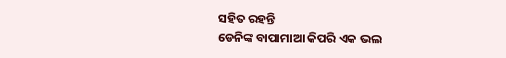ସହିତ ରହନ୍ତି
ଡେନିଙ୍କ ବାପାମାଆ କିପରି ଏକ ଭଲ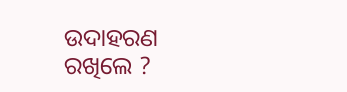ଉଦାହରଣ ରଖିଲେ ?